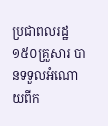ប្រជាពលរដ្ឋ ១៥០គ្រួសារ បានទទួលអំណោយពីក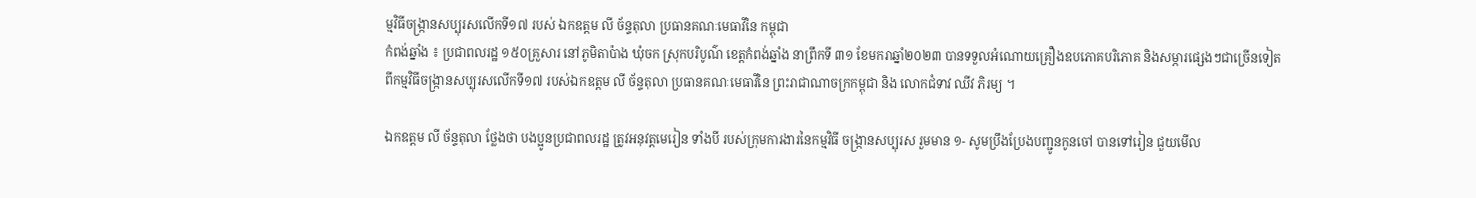ម្មវិធីចង្ក្រានសប្បុរសលើកទី១៧ របស់ ឯកឧត្ដម លី ច័ន្ទតុលា ប្រធានគណៈមេធាវីនៃ កម្ពុជា
កំពង់ឆ្នាំង ៖ ប្រជាពលរដ្ឋ ១៥០គ្រួសារ នៅភូមិតាប៉ាង ឃុំចក ស្រុកបរិបូណ៌ ខេត្តកំពង់ឆ្នាំង នាព្រឹកទី ៣១ ខែមករាឆ្នាំ២០២៣ បានទទួលអំណោយគ្រឿងឧបភោគបរិភោគ និងសម្ភារផ្សេងៗជាច្រើនទៀតពីកម្មវិធីចង្ក្រានសប្បុរសលើកទី១៧ របស់ឯកឧត្ដម លី ច័ន្ទតុលា ប្រធានគណៈមេធាវីនៃ ព្រះរាជាណាចក្រកម្ពុជា និង លោកជំទាវ ឈីវ ភិរម្យ ។

ឯកឧត្តម លី ច័ន្ទតុលា ថ្លែងថា បងប្អូនប្រជាពលរដ្ឋ ត្រូវអនុវត្តមេរៀន ទាំងបី របស់ក្រុមការងារនៃកម្មវិធី ចង្ក្រានសប្បុរស រួមមាន ១- សូមប្រឹងប្រែងបញ្ជូនកូនចៅ បានទៅរៀន ជួយមើល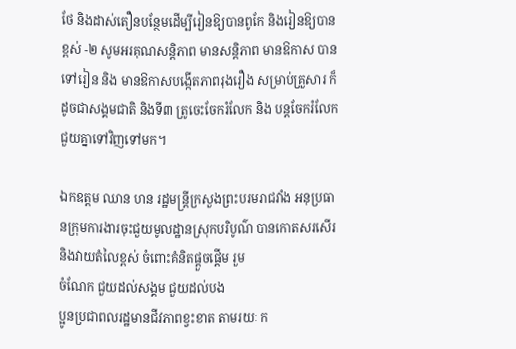ថែ និងដាស់តឿនបន្ថែមដើម្បីរៀនឱ្យបានពូកែ និងរៀនឱ្យបានខ្ពស់ -២ សូមអរគុណសន្តិភាព មានសន្តិភាព មានឱកាស បានទៅរៀន និង មានឱកាសបង្កើតភាពរុងរឿង សម្រាប់គ្រួសារ ក៏ដូចជាសង្គមជាតិ និងទី៣ ត្រូចេះចែករំលែក និង បន្តចែករំលែក ជួយគ្នាទៅវិញទៅមក។

ឯកឧត្តម ឈាន ហន រដ្ឋមន្ត្រីក្រសួងព្រះបរមរាជវាំង អនុប្រធានក្រុមការងារចុះជួយមូលដ្ឋានស្រុកបរិបូណ៌ បានកោតសរសើរ និងវាយតំលៃខ្ពស់ ចំពោះគំនិតផ្តួចផ្តើម រួម
ចំណែក ជួយដល់សង្គម ជួយដល់បង
ប្អូនប្រជាពលរដ្ឋមានជីវភាពខ្វះខាត តាមរយៈ ក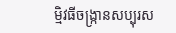ម្មិវធីចង្ក្រានសប្បុរស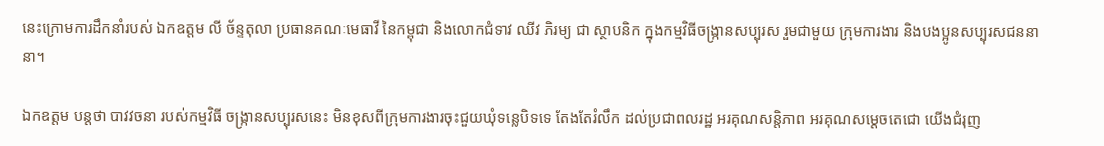នេះក្រោមការដឹកនាំរបស់ ឯកឧត្តម លី ច័ន្ទតុលា ប្រធានគណៈមេធាវី នៃកម្ពុជា និងលោកជំទាវ ឈីវ ភិរម្យ ជា ស្ថាបនិក ក្នុងកម្មវិធីចង្ក្រានសប្បុរស រួមជាមួយ ក្រុមការងារ និងបងប្អូនសប្បុរសជននានា។

ឯកឧត្តម បន្តថា បាវវចនា របស់កម្មវិធី ចង្ក្រានសប្បុរសនេះ មិនខុសពីក្រុមការងារចុះជួយឃុំទន្លេបិទទេ តែងតែរំលឹក ដល់ប្រជាពលរដ្ឋ អរគុណសន្តិភាព អរគុណសម្តេចតេជោ យើងជំរុញ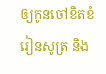ឲ្យកូនចៅខិតខំរៀនសូត្រ និង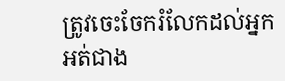ត្រូវចេះចែករំលែកដល់អ្នកអត់ជាង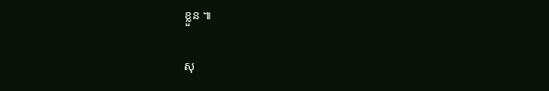ខ្លួន ៕

សុ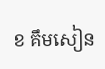ខ គឹមសៀន